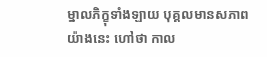ម្នាលភិក្ខុទាំងឡាយ បុគ្គលមានសភាពយ៉ាងនេះ ហៅថា កាល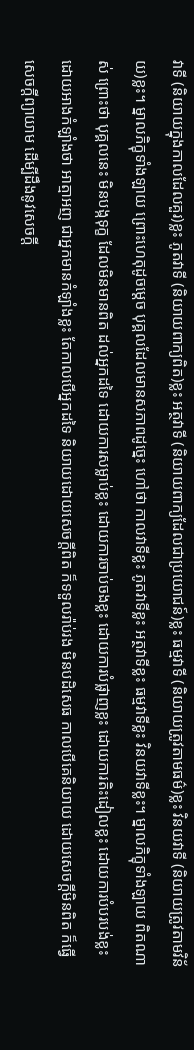វាទី (និយាយក្នុងកាលដែលគួរ)ខ្លះ ភូតវាទី (និយាយពាក្យពិត)ខ្លះ អត្ថវាទី (និយាយពាក្យដែលជាប្រយោជន៍)ខ្លះ ធម្មវាទី (និយាយត្រូវតាមធម៌)ខ្លះ វិនយវាទី (និយាយត្រូវតាមវិន័យ)ខ្លះ។ ម្នាលភិក្ខុទាំងឡាយ ព្រោះហេតុដូចម្ដេច បុគ្គលដែលមានសភាពដូច្នេះ ហៅថា កាលវាទីខ្លះ ភូតវាទីខ្លះ អត្ថវាទីខ្លះ ធម្មវាទីខ្លះ វិនយវាទីខ្លះ។ ម្នាលភិក្ខុទាំងឡាយ ពិតណាស់ ព្រោះថា បុគ្គលនេះ មិនបង្កទុក្ខ ដែលមិនមានពិត ដល់អ្នកដទៃ ដោយការសម្លាប់ខ្លះ ដោយការចាប់ចងខ្លះ ដោយការបំផ្លាញខ្លះ ដោយការតិះដៀលខ្លះ ដោយការបំបរបង់ខ្លះ ដោយអាងកំឡាំងថា អាត្មាអញ ជាអ្នកមានកំឡាំងខ្លះ តែកាលបើអ្នកដទៃ និយាយដោយសេចក្ដីពិត ក៏ទទួលរ៉ាប់រង មិនបដិសេធ កាលបើគេនិយាយ ដោយសេចក្ដីមិនពិត ក៏ធ្វើសេចក្ដីព្យាយាម ដើម្បីដឹងនូវសេចក្ដី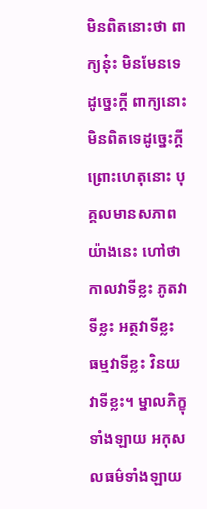មិនពិតនោះថា ពាក្យនុ៎ះ មិនមែនទេ ដូច្នេះក្ដី ពាក្យនោះ មិនពិតទេដូច្នេះក្ដី ព្រោះហេតុនោះ បុគ្គលមានសភាពយ៉ាងនេះ ហៅថា កាលវាទីខ្លះ ភូតវាទីខ្លះ អត្ថវាទីខ្លះ ធម្មវាទីខ្លះ វិនយវាទីខ្លះ។ ម្នាលភិក្ខុទាំងឡាយ អកុសលធម៌ទាំងឡាយ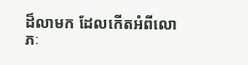ដ៏លាមក ដែលកើតអំពីលោភៈ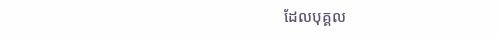ដែលបុគ្គល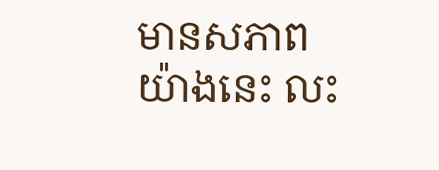មានសភាពយ៉ាងនេះ លះ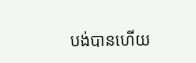បង់បានហើយ